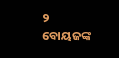୨
ବୋୟଜଙ୍କ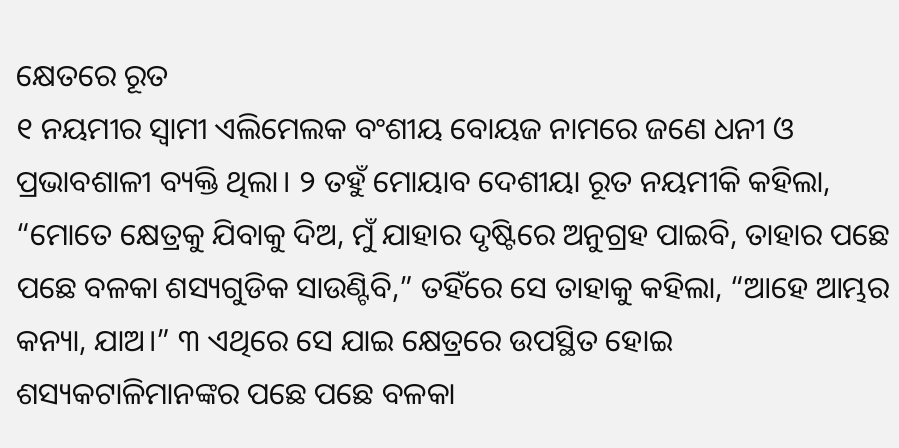କ୍ଷେତରେ ରୂତ
୧ ନୟମୀର ସ୍ୱାମୀ ଏଲିମେଲକ ବଂଶୀୟ ବୋୟଜ ନାମରେ ଜଣେ ଧନୀ ଓ ପ୍ରଭାବଶାଳୀ ବ୍ୟକ୍ତି ଥିଲା। ୨ ତହୁଁ ମୋୟାବ ଦେଶୀୟା ରୂତ ନୟମୀକି କହିଲା, “ମୋତେ କ୍ଷେତ୍ରକୁ ଯିବାକୁ ଦିଅ, ମୁଁ ଯାହାର ଦୃଷ୍ଟିରେ ଅନୁଗ୍ରହ ପାଇବି, ତାହାର ପଛେ ପଛେ ବଳକା ଶସ୍ୟଗୁଡିକ ସାଉଣ୍ଟିବି,” ତହିଁରେ ସେ ତାହାକୁ କହିଲା, “ଆହେ ଆମ୍ଭର କନ୍ୟା, ଯାଅ।” ୩ ଏଥିରେ ସେ ଯାଇ କ୍ଷେତ୍ରରେ ଉପସ୍ଥିତ ହୋଇ ଶସ୍ୟକଟାଳିମାନଙ୍କର ପଛେ ପଛେ ବଳକା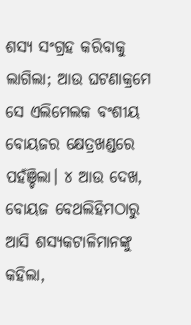ଶସ୍ୟ ସଂଗ୍ରହ କରିବାକୁ ଲାଗିଲା; ଆଉ ଘଟଣାକ୍ରମେ ସେ ଏଲିମେଲକ ବଂଶୀୟ ବୋୟଜର କ୍ଷେତ୍ରଖଣ୍ଡରେ ପହଁଞ୍ଚିଲା। ୪ ଆଉ ଦେଖ, ବୋୟଜ ବେଥଲିହିମଠାରୁ ଆସି ଶସ୍ୟକଟାଳିମାନଙ୍କୁ କହିଲା,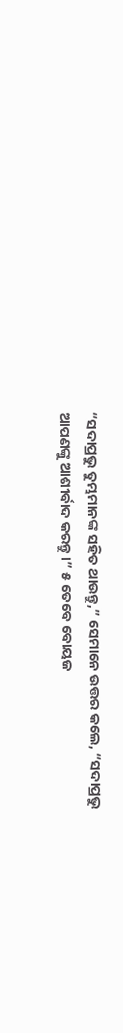“ସଦାପ୍ରଭୁ ତୁମ୍ଭମାନଙ୍କ ସହିତ ଥାଉନ୍ତୁ,” ସେମାନେ ଉତ୍ତର କଲେ, “ସଦାପ୍ରଭୁ ଆପଣଙ୍କୁ ଆଶୀର୍ବାଦ କରନ୍ତୁ।” ୫ ତେବେ ବୋୟଜ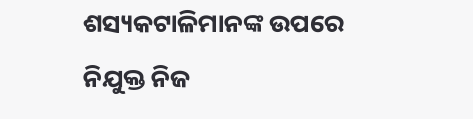ଶସ୍ୟକଟାଳିମାନଙ୍କ ଉପରେ ନିଯୁକ୍ତ ନିଜ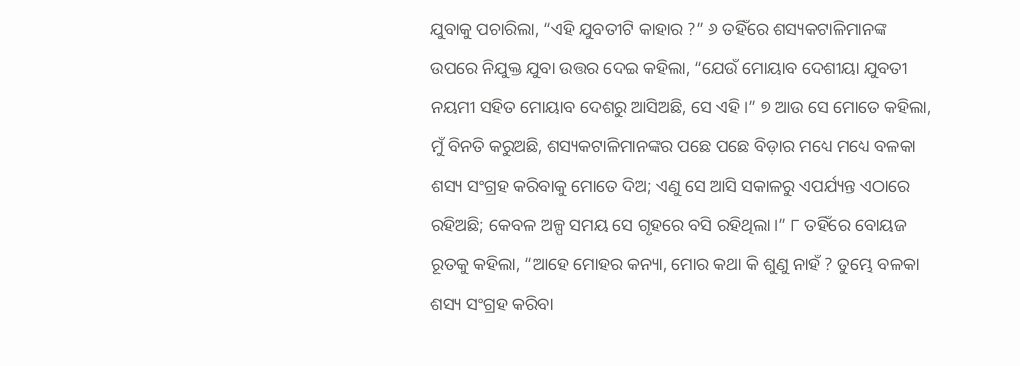ଯୁବାକୁ ପଚାରିଲା, “ଏହି ଯୁବତୀଟି କାହାର ?” ୬ ତହିଁରେ ଶସ୍ୟକଟାଳିମାନଙ୍କ ଉପରେ ନିଯୁକ୍ତ ଯୁବା ଉତ୍ତର ଦେଇ କହିଲା, “ଯେଉଁ ମୋୟାବ ଦେଶୀୟା ଯୁବତୀ ନୟମୀ ସହିତ ମୋୟାବ ଦେଶରୁ ଆସିଅଛି, ସେ ଏହି।” ୭ ଆଉ ସେ ମୋତେ କହିଲା, ମୁଁ ବିନତି କରୁଅଛି, ଶସ୍ୟକଟାଳିମାନଙ୍କର ପଛେ ପଛେ ବିଡ଼ାର ମଧ୍ୟେ ମଧ୍ୟେ ବଳକା ଶସ୍ୟ ସଂଗ୍ରହ କରିବାକୁ ମୋତେ ଦିଅ; ଏଣୁ ସେ ଆସି ସକାଳରୁ ଏପର୍ଯ୍ୟନ୍ତ ଏଠାରେ ରହିଅଛି; କେବଳ ଅଳ୍ପ ସମୟ ସେ ଗୃହରେ ବସି ରହିଥିଲା।” ୮ ତହିଁରେ ବୋୟଜ ରୂତକୁ କହିଲା, “ଆହେ ମୋହର କନ୍ୟା, ମୋର କଥା କି ଶୁଣୁ ନାହଁ ? ତୁମ୍ଭେ ବଳକା ଶସ୍ୟ ସଂଗ୍ରହ କରିବା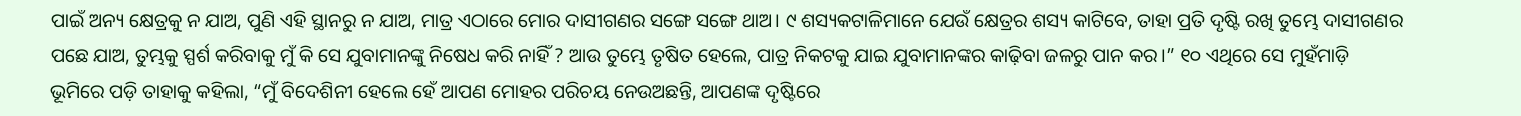ପାଇଁ ଅନ୍ୟ କ୍ଷେତ୍ରକୁ ନ ଯାଅ, ପୁଣି ଏହି ସ୍ଥାନରୁ ନ ଯାଅ, ମାତ୍ର ଏଠାରେ ମୋର ଦାସୀଗଣର ସଙ୍ଗେ ସଙ୍ଗେ ଥାଅ। ୯ ଶସ୍ୟକଟାଳିମାନେ ଯେଉଁ କ୍ଷେତ୍ରର ଶସ୍ୟ କାଟିବେ, ତାହା ପ୍ରତି ଦୃଷ୍ଟି ରଖି ତୁମ୍ଭେ ଦାସୀଗଣର ପଛେ ଯାଅ, ତୁମ୍ଭକୁ ସ୍ପର୍ଶ କରିବାକୁ ମୁଁ କି ସେ ଯୁବାମାନଙ୍କୁ ନିଷେଧ କରି ନାହିଁ ? ଆଉ ତୁମ୍ଭେ ତୃଷିତ ହେଲେ, ପାତ୍ର ନିକଟକୁ ଯାଇ ଯୁବାମାନଙ୍କର କାଢ଼ିବା ଜଳରୁ ପାନ କର।” ୧୦ ଏଥିରେ ସେ ମୁହଁମାଡ଼ି ଭୂମିରେ ପଡ଼ି ତାହାକୁ କହିଲା, “ମୁଁ ବିଦେଶିନୀ ହେଲେ ହେଁ ଆପଣ ମୋହର ପରିଚୟ ନେଉଅଛନ୍ତି, ଆପଣଙ୍କ ଦୃଷ୍ଟିରେ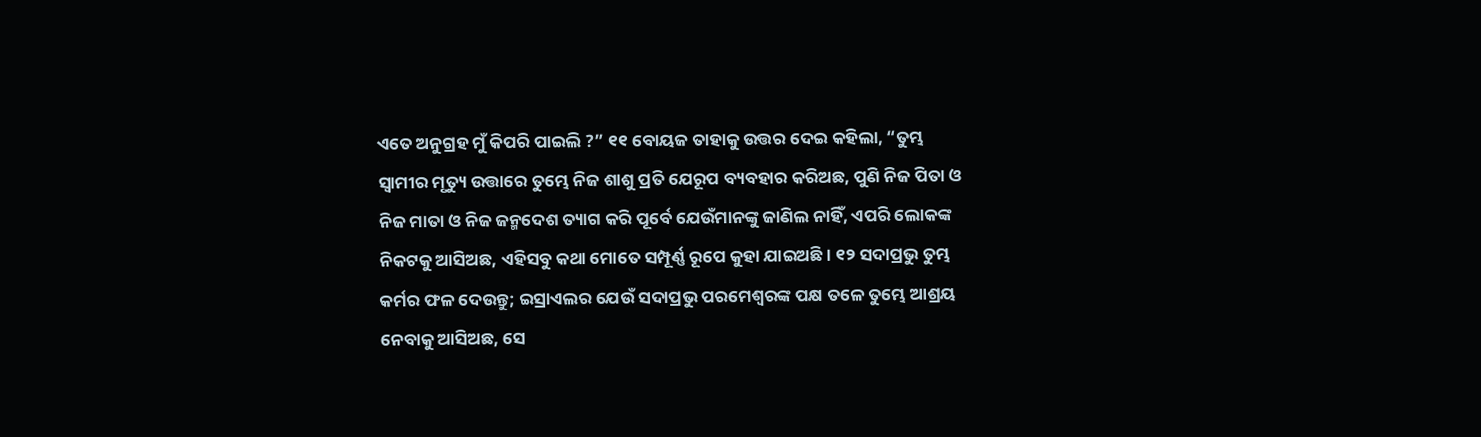ଏତେ ଅନୁଗ୍ରହ ମୁଁ କିପରି ପାଇଲି ?” ୧୧ ବୋୟଜ ତାହାକୁ ଉତ୍ତର ଦେଇ କହିଲା, “ତୁମ୍ଭ ସ୍ୱାମୀର ମୃତ୍ୟୁ ଉତ୍ତାରେ ତୁମ୍ଭେ ନିଜ ଶାଶୁ ପ୍ରତି ଯେରୂପ ବ୍ୟବହାର କରିଅଛ, ପୁଣି ନିଜ ପିତା ଓ ନିଜ ମାତା ଓ ନିଜ ଜନ୍ମଦେଶ ତ୍ୟାଗ କରି ପୂର୍ବେ ଯେଉଁମାନଙ୍କୁ ଜାଣିଲ ନାହିଁ, ଏପରି ଲୋକଙ୍କ ନିକଟକୁ ଆସିଅଛ, ଏହିସବୁ କଥା ମୋତେ ସମ୍ପୂର୍ଣ୍ଣ ରୂପେ କୁହା ଯାଇଅଛି। ୧୨ ସଦାପ୍ରଭୁ ତୁମ୍ଭ କର୍ମର ଫଳ ଦେଉନ୍ତୁ; ଇସ୍ରାଏଲର ଯେଉଁ ସଦାପ୍ରଭୁ ପରମେଶ୍ୱରଙ୍କ ପକ୍ଷ ତଳେ ତୁମ୍ଭେ ଆଶ୍ରୟ ନେବାକୁ ଆସିଅଛ, ସେ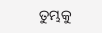ତୁମ୍ଭକୁ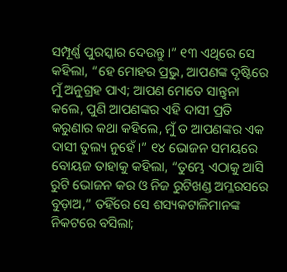ସମ୍ପୂର୍ଣ୍ଣ ପୁରସ୍କାର ଦେଉନ୍ତୁ।” ୧୩ ଏଥିରେ ସେ କହିଲା, “ହେ ମୋହର ପ୍ରଭୁ, ଆପଣଙ୍କ ଦୃଷ୍ଟିରେ ମୁଁ ଅନୁଗ୍ରହ ପାଏ; ଆପଣ ମୋତେ ସାନ୍ତ୍ୱନା କଲେ, ପୁଣି ଆପଣଙ୍କର ଏହି ଦାସୀ ପ୍ରତି କରୁଣାର କଥା କହିଲେ, ମୁଁ ତ ଆପଣଙ୍କର ଏକ ଦାସୀ ତୁଲ୍ୟ ନୁହେଁ।” ୧୪ ଭୋଜନ ସମୟରେ ବୋୟଜ ତାହାକୁ କହିଲା, “ତୁମ୍ଭେ ଏଠାକୁ ଆସି ରୁଟି ଭୋଜନ କର ଓ ନିଜ ରୁଟିଖଣ୍ଡ ଅମ୍ଳରସରେ ବୁଡ଼ାଅ,” ତହିଁରେ ସେ ଶସ୍ୟକଟାଳିମାନଙ୍କ ନିକଟରେ ବସିଲା;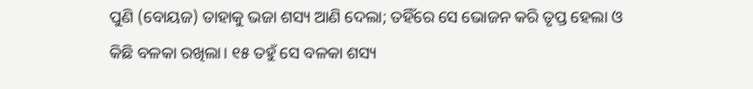ପୁଣି (ବୋୟଜ) ତାହାକୁ ଭଜା ଶସ୍ୟ ଆଣି ଦେଲା; ତହିଁରେ ସେ ଭୋଜନ କରି ତୃପ୍ତ ହେଲା ଓ କିଛି ବଳକା ରଖିଲା। ୧୫ ତହୁଁ ସେ ବଳକା ଶସ୍ୟ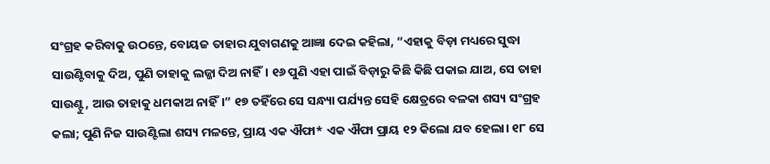ସଂଗ୍ରହ କରିବାକୁ ଉଠନ୍ତେ, ବୋୟଜ ତାହାର ଯୁବାଗଣକୁ ଆଜ୍ଞା ଦେଇ କହିଲା, “ଏହାକୁ ବିଡ଼ା ମଧ୍ୟରେ ସୁଦ୍ଧା ସାଉଣ୍ଟିବାକୁ ଦିଅ, ପୁଣି ତାହାକୁ ଲଜ୍ଜା ଦିଅ ନାହିଁ। ୧୬ ପୁଣି ଏହା ପାଇଁ ବିଡ଼ାରୁ କିଛି କିଛି ପକାଇ ଯାଅ, ସେ ତାହା ସାଉଣ୍ଟୁ, ଆଉ ତାହାକୁ ଧମକାଅ ନାହିଁ।” ୧୭ ତହିଁରେ ସେ ସନ୍ଧ୍ୟା ପର୍ଯ୍ୟନ୍ତ ସେହି କ୍ଷେତ୍ରରେ ବଳକା ଶସ୍ୟ ସଂଗ୍ରହ କଲା; ପୁଣି ନିଜ ସାଉଣ୍ଟିଲା ଶସ୍ୟ ମଳନ୍ତେ, ପ୍ରାୟ ଏକ ଐଫା* ଏକ ଐଫା ପ୍ରାୟ ୧୨ କିଲୋ ଯବ ହେଲା। ୧୮ ସେ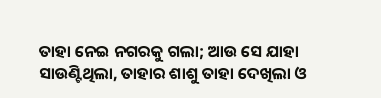ତାହା ନେଇ ନଗରକୁ ଗଲା; ଆଉ ସେ ଯାହା ସାଉଣ୍ଟିଥିଲା, ତାହାର ଶାଶୁ ତାହା ଦେଖିଲା ଓ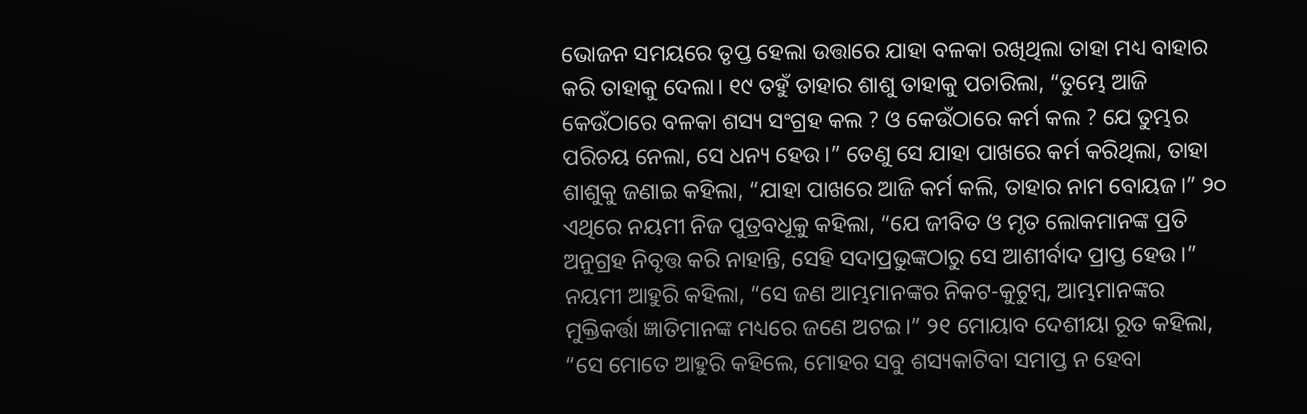ଭୋଜନ ସମୟରେ ତୃପ୍ତ ହେଲା ଉତ୍ତାରେ ଯାହା ବଳକା ରଖିଥିଲା ତାହା ମଧ୍ୟ ବାହାର କରି ତାହାକୁ ଦେଲା। ୧୯ ତହୁଁ ତାହାର ଶାଶୁ ତାହାକୁ ପଚାରିଲା, “ତୁମ୍ଭେ ଆଜି କେଉଁଠାରେ ବଳକା ଶସ୍ୟ ସଂଗ୍ରହ କଲ ? ଓ କେଉଁଠାରେ କର୍ମ କଲ ? ଯେ ତୁମ୍ଭର ପରିଚୟ ନେଲା, ସେ ଧନ୍ୟ ହେଉ।” ତେଣୁ ସେ ଯାହା ପାଖରେ କର୍ମ କରିଥିଲା, ତାହା ଶାଶୁକୁ ଜଣାଇ କହିଲା, “ଯାହା ପାଖରେ ଆଜି କର୍ମ କଲି, ତାହାର ନାମ ବୋୟଜ।” ୨୦ ଏଥିରେ ନୟମୀ ନିଜ ପୁତ୍ରବଧୂକୁ କହିଲା, “ଯେ ଜୀବିତ ଓ ମୃତ ଲୋକମାନଙ୍କ ପ୍ରତି ଅନୁଗ୍ରହ ନିବୃତ୍ତ କରି ନାହାନ୍ତି, ସେହି ସଦାପ୍ରଭୁଙ୍କଠାରୁ ସେ ଆଶୀର୍ବାଦ ପ୍ରାପ୍ତ ହେଉ।” ନୟମୀ ଆହୁରି କହିଲା, “ସେ ଜଣ ଆମ୍ଭମାନଙ୍କର ନିକଟ-କୁଟୁମ୍ବ, ଆମ୍ଭମାନଙ୍କର ମୁକ୍ତିକର୍ତ୍ତା ଜ୍ଞାତିମାନଙ୍କ ମଧ୍ୟରେ ଜଣେ ଅଟଇ।” ୨୧ ମୋୟାବ ଦେଶୀୟା ରୂତ କହିଲା, “ସେ ମୋତେ ଆହୁରି କହିଲେ, ମୋହର ସବୁ ଶସ୍ୟକାଟିବା ସମାପ୍ତ ନ ହେବା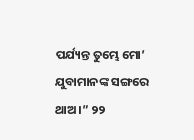ପର୍ଯ୍ୟନ୍ତ ତୁମ୍ଭେ ମୋ’ ଯୁବାମାନଙ୍କ ସଙ୍ଗରେ ଥାଅ।” ୨୨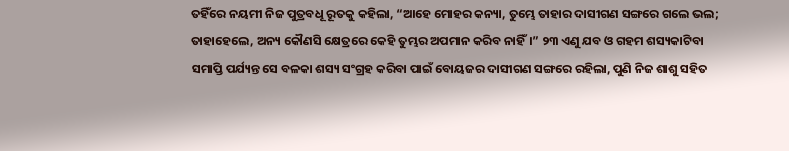ତହିଁରେ ନୟମୀ ନିଜ ପୁତ୍ରବଧୂ ରୂତକୁ କହିଲା, “ଆହେ ମୋହର କନ୍ୟା, ତୁମ୍ଭେ ତାହାର ଦାସୀଗଣ ସଙ୍ଗରେ ଗଲେ ଭଲ; ତାହାହେଲେ, ଅନ୍ୟ କୌଣସି କ୍ଷେତ୍ରରେ କେହି ତୁମ୍ଭର ଅପମାନ କରିବ ନାହିଁ।” ୨୩ ଏଣୁ ଯବ ଓ ଗହମ ଶସ୍ୟକାଟିବା ସମାପ୍ତି ପର୍ଯ୍ୟନ୍ତ ସେ ବଳକା ଶସ୍ୟ ସଂଗ୍ରହ କରିବା ପାଇଁ ବୋୟଜର ଦାସୀଗଣ ସଙ୍ଗରେ ରହିଲା, ପୁଣି ନିଜ ଶାଶୁ ସହିତ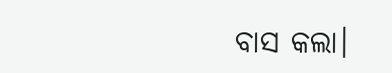ବାସ କଲା।